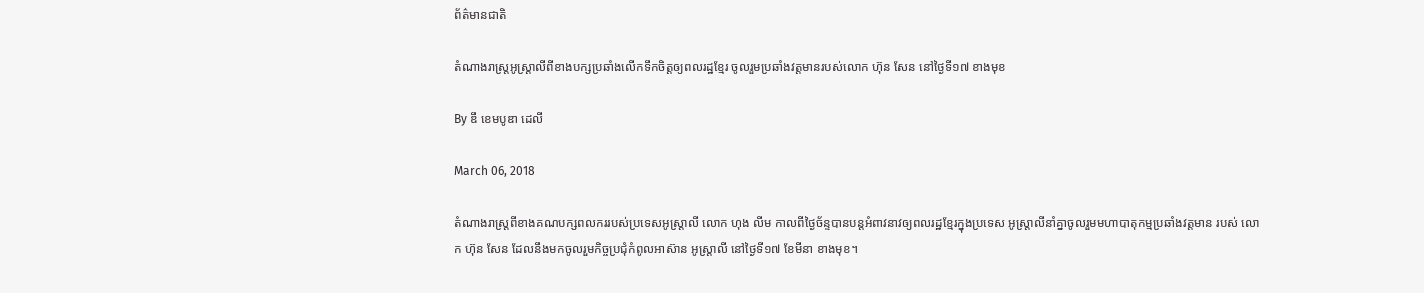ព័ត៌មានជាតិ

តំណាងរាស្រ្តអូស្រ្តាលីពីខាងបក្សប្រឆាំងលើកទឹកចិត្តឲ្យពលរដ្ឋខ្មែរ ចូលរួមប្រឆាំងវត្តមានរបស់លោក ហ៊ុន សែន នៅថ្ងៃទី១៧ ខាងមុខ

By ឌឹ ខេមបូឌា ដេលី

March 06, 2018

តំណាងរាស្រ្តពីខាងគណបក្សពលកររបស់ប្រទេសអូស្រ្តាលី លោក ហុង លីម កាលពីថ្ងៃច័ន្ទបានបន្តអំពាវនាវឲ្យពលរដ្ឋខ្មែរក្នុងប្រទេស អូស្រ្តាលីនាំគ្នាចូលរួមមហាបាតុកម្មប្រឆាំងវត្តមាន របស់ លោក ហ៊ុន សែន ដែលនឹងមកចូលរួមកិច្ចប្រជុំកំពូលអាស៊ាន អូស្រ្តាលី នៅថ្ងៃទី១៧ ខែមីនា ខាងមុខ។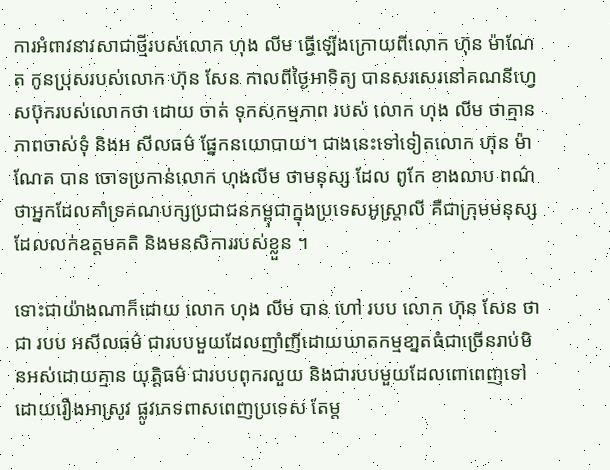ការអំពាវនាវសាជាថ្មីរបស់លោក ហុង លីម ធ្វើឡើងក្រោយពីលោក ហ៊ុន ម៉ាណែត កូនប្រុសរបស់លោក ហ៊ុន សែន កាលពីថ្ងៃអាទិត្យ បានសរសេរនៅគណនីហ្វេសប៊ុករបស់លោកថា ដោយ ចាត់ ទុកសកម្មភាព របស់ លោក ហុង លីម ថាគ្មានភាពចាស់ទុំ និងអ សីលធម៌ ផ្នែកនយោបាយ។ ជាងនេះទៅទៀតលោក ហ៊ុន ម៉ាណែត បាន ចោទប្រកាន់លោក ហុងលីម ថាមនុស្ស ដែល ពូកែ ខាងលាប ពណ៌ថាអ្នកដែលគាំទ្រគណបក្សប្រជាជនកម្ពុជាក្នុងប្រទេសអូស្រ្តាលី គឺជាក្រុមមនុស្សដែលលក់ឧត្តមគតិ និងមនសិការរបស់ខ្លួន ។

ទោះជាយ៉ាងណាក៏ដោយ លោក ហុង លីម បាន ហៅ របប លោក ហ៊ុន សែន ថាជា របប អសីលធម៌ ជារបបមួយដែលញាំញីដោយឃាតកម្មខា្នតធំជាច្រើនរាប់មិនអស់ដោយគ្មាន យុត្តិធម៌ ជារបបពុករលួយ និងជារបបមួយដែលពោពេញទៅដោយរឿងអាស្រូវ ផ្លូវភេទពាសពេញប្រទេស តែម្ត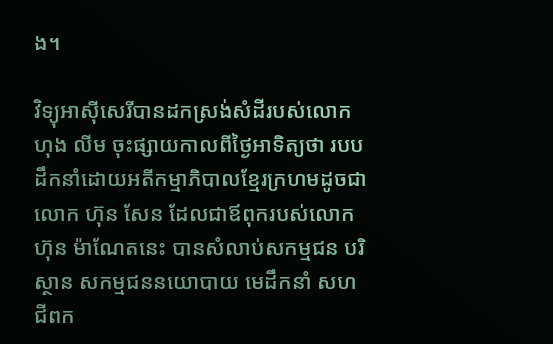ង។

វិទ្យុអាស៊ីសេរីបានដកស្រង់សំដីរបស់លោក ហុង លីម ចុះផ្សាយកាលពីថ្ងៃអាទិត្យថា របបដឹកនាំដោយអតីកម្មាភិបាលខ្មែរក្រហមដូចជាលោក ហ៊ុន សែន ដែលជាឪពុករបស់លោក ហ៊ុន ម៉ាណែតនេះ បានសំលាប់សកម្មជន បរិស្ថាន សកម្មជននយោបាយ មេដឹកនាំ សហជីពក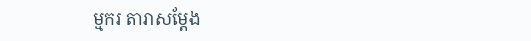ម្មករ តារាសម្តែង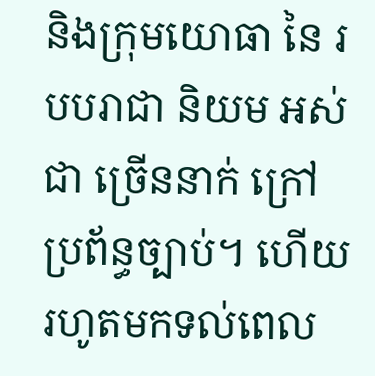និងក្រុមយោធា នៃ របបរាជា និយម អស់ ជា ច្រើននាក់ ក្រៅប្រព័ន្ធច្បាប់។ ហើយរហូតមកទល់ពេល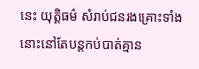នេះ យុត្តិធម៌ សំរាប់ជនរងគ្រោះទាំងនោះនៅតែបន្តកប់បាត់គ្មាន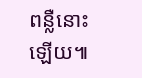ពន្លឺនោះឡើយ៕